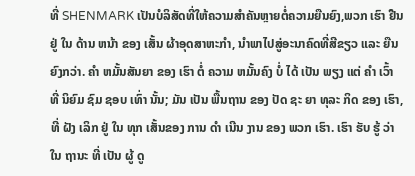ທີ່ SHENMARK ເປັນບໍລິສັດທີ່ໃຫ້ຄວາມສໍາຄັນຫຼາຍຕໍ່ຄວາມຍືນຍົງ,ພວກ ເຮົາ ຢືນ ຢູ່ ໃນ ດ້ານ ຫນ້າ ຂອງ ເສັ້ນ ຜ້າອຸດສາຫະກໍາ, ນໍາພາໄປສູ່ອະນາຄົດທີ່ສີຂຽວ ແລະ ຍືນຍົງກວ່າ. ຄໍາ ຫມັ້ນສັນຍາ ຂອງ ເຮົາ ຕໍ່ ຄວາມ ຫມັ້ນຄົງ ບໍ່ ໄດ້ ເປັນ ພຽງ ແຕ່ ຄໍາ ເວົ້າ ທີ່ ນິຍົມ ຊົມ ຊອບ ເທົ່າ ນັ້ນ; ມັນ ເປັນ ພື້ນຖານ ຂອງ ປັດ ຊະ ຍາ ທຸລະ ກິດ ຂອງ ເຮົາ, ທີ່ ຝັງ ເລິກ ຢູ່ ໃນ ທຸກ ເສັ້ນຂອງ ການ ດໍາ ເນີນ ງານ ຂອງ ພວກ ເຮົາ. ເຮົາ ຮັບ ຮູ້ ວ່າ ໃນ ຖານະ ທີ່ ເປັນ ຜູ້ ດູ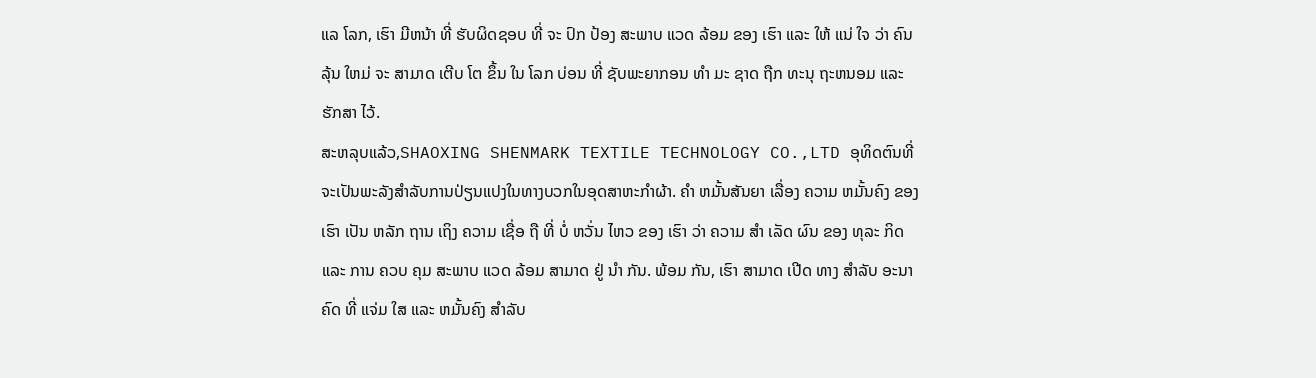ແລ ໂລກ, ເຮົາ ມີຫນ້າ ທີ່ ຮັບຜິດຊອບ ທີ່ ຈະ ປົກ ປ້ອງ ສະພາບ ແວດ ລ້ອມ ຂອງ ເຮົາ ແລະ ໃຫ້ ແນ່ ໃຈ ວ່າ ຄົນ ລຸ້ນ ໃຫມ່ ຈະ ສາມາດ ເຕີບ ໂຕ ຂຶ້ນ ໃນ ໂລກ ບ່ອນ ທີ່ ຊັບພະຍາກອນ ທໍາ ມະ ຊາດ ຖືກ ທະນຸ ຖະຫນອມ ແລະ ຮັກສາ ໄວ້.
ສະຫລຸບແລ້ວ,SHAOXING SHENMARK TEXTILE TECHNOLOGY CO.,LTD ອຸທິດຕົນທີ່ຈະເປັນພະລັງສໍາລັບການປ່ຽນແປງໃນທາງບວກໃນອຸດສາຫະກໍາຜ້າ. ຄໍາ ຫມັ້ນສັນຍາ ເລື່ອງ ຄວາມ ຫມັ້ນຄົງ ຂອງ ເຮົາ ເປັນ ຫລັກ ຖານ ເຖິງ ຄວາມ ເຊື່ອ ຖື ທີ່ ບໍ່ ຫວັ່ນ ໄຫວ ຂອງ ເຮົາ ວ່າ ຄວາມ ສໍາ ເລັດ ຜົນ ຂອງ ທຸລະ ກິດ ແລະ ການ ຄວບ ຄຸມ ສະພາບ ແວດ ລ້ອມ ສາມາດ ຢູ່ ນໍາ ກັນ. ພ້ອມ ກັນ, ເຮົາ ສາມາດ ເປີດ ທາງ ສໍາລັບ ອະນາຄົດ ທີ່ ແຈ່ມ ໃສ ແລະ ຫມັ້ນຄົງ ສໍາລັບ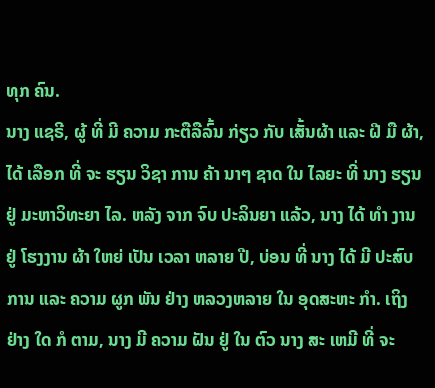ທຸກ ຄົນ.
ນາງ ແຊຣີ, ຜູ້ ທີ່ ມີ ຄວາມ ກະຕືລືລົ້ນ ກ່ຽວ ກັບ ເສັ້ນຜ້າ ແລະ ຝີ ມື ຜ້າ, ໄດ້ ເລືອກ ທີ່ ຈະ ຮຽນ ວິຊາ ການ ຄ້າ ນາໆ ຊາດ ໃນ ໄລຍະ ທີ່ ນາງ ຮຽນ ຢູ່ ມະຫາວິທະຍາ ໄລ. ຫລັງ ຈາກ ຈົບ ປະລິນຍາ ແລ້ວ, ນາງ ໄດ້ ທໍາ ງານ ຢູ່ ໂຮງງານ ຜ້າ ໃຫຍ່ ເປັນ ເວລາ ຫລາຍ ປີ, ບ່ອນ ທີ່ ນາງ ໄດ້ ມີ ປະສົບ ການ ແລະ ຄວາມ ຜູກ ພັນ ຢ່າງ ຫລວງຫລາຍ ໃນ ອຸດສະຫະ ກໍາ. ເຖິງ ຢ່າງ ໃດ ກໍ ຕາມ, ນາງ ມີ ຄວາມ ຝັນ ຢູ່ ໃນ ຕົວ ນາງ ສະ ເຫມີ ທີ່ ຈະ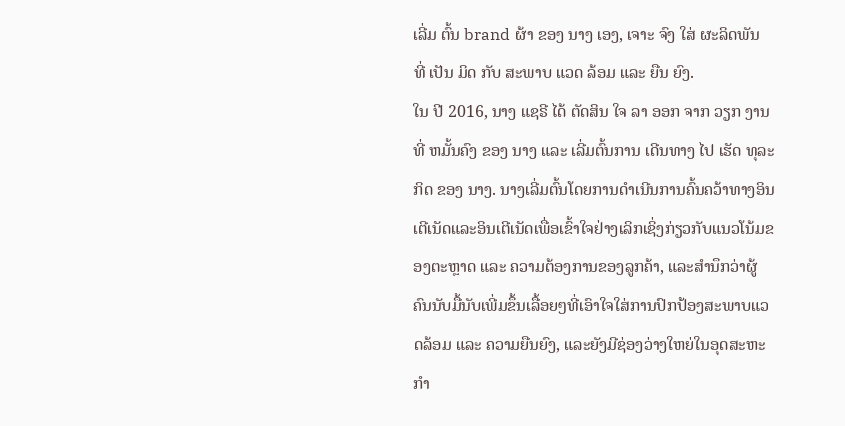ເລີ່ມ ຕົ້ນ brand ຜ້າ ຂອງ ນາງ ເອງ, ເຈາະ ຈົງ ໃສ່ ຜະລິດພັນ ທີ່ ເປັນ ມິດ ກັບ ສະພາບ ແວດ ລ້ອມ ແລະ ຍືນ ຍົງ.
ໃນ ປີ 2016, ນາງ ແຊຣີ ໄດ້ ຕັດສິນ ໃຈ ລາ ອອກ ຈາກ ວຽກ ງານ ທີ່ ຫມັ້ນຄົງ ຂອງ ນາງ ແລະ ເລີ່ມຕົ້ນການ ເດີນທາງ ໄປ ເຮັດ ທຸລະ ກິດ ຂອງ ນາງ. ນາງເລີ່ມຕົ້ນໂດຍການດໍາເນີນການຄົ້ນຄວ້າທາງອິນເຕີເນັດແລະອິນເຕີເນັດເພື່ອເຂົ້າໃຈຢ່າງເລິກເຊິ່ງກ່ຽວກັບແນວໂນ້ມຂອງຕະຫຼາດ ແລະ ຄວາມຕ້ອງການຂອງລູກຄ້າ, ແລະສໍານຶກວ່າຜູ້ຄົນນັບມື້ນັບເພີ່ມຂຶ້ນເລື້ອຍໆທີ່ເອົາໃຈໃສ່ການປົກປ້ອງສະພາບແວດລ້ອມ ແລະ ຄວາມຍືນຍົງ, ແລະຍັງມີຊ່ອງວ່າງໃຫຍ່ໃນອຸດສະຫະກໍາ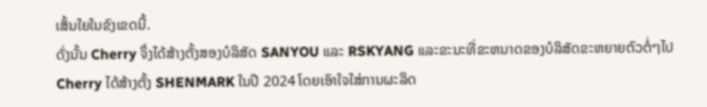ເສັ້ນໃຍໃນຂົງເຂດນີ້.
ດັ່ງນັ້ນ Cherry ຈຶ່ງໄດ້ສ້າງຕັ້ງສອງບໍລິສັດ SANYOU ແລະ RSKYANG ແລະຂະນະທີ່ຂະຫນາດຂອງບໍລິສັດຂະຫຍາຍຕົວຕໍ່ໆໄປ Cherry ໄດ້ສ້າງຕັ້ງ SHENMARK ໃນປີ 2024 ໂດຍເອົາໃຈໃສ່ການຜະລິດ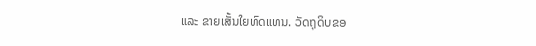ແລະ ຂາຍເສັ້ນໃຍທົດແທນ. ວັດຖຸດິບຂອ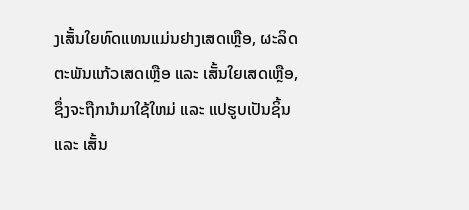ງເສັ້ນໃຍທົດແທນແມ່ນຢາງເສດເຫຼືອ, ຜະລິດຕະພັນແກ້ວເສດເຫຼືອ ແລະ ເສັ້ນໃຍເສດເຫຼືອ, ຊຶ່ງຈະຖືກນໍາມາໃຊ້ໃຫມ່ ແລະ ແປຮູບເປັນຊິ້ນ ແລະ ເສັ້ນ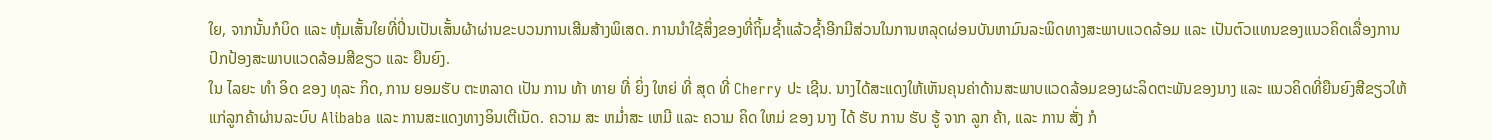ໃຍ, ຈາກນັ້ນກໍບິດ ແລະ ຫຸ້ມເສັ້ນໃຍທີ່ປິ່ນເປັນເສັ້ນຜ້າຜ່ານຂະບວນການເສີມສ້າງພິເສດ. ການນໍາໃຊ້ສິ່ງຂອງທີ່ຖິ້ມຊ້ຳແລ້ວຊ້ຳອີກມີສ່ວນໃນການຫລຸດຜ່ອນບັນຫາມົນລະພິດທາງສະພາບແວດລ້ອມ ແລະ ເປັນຕົວແທນຂອງແນວຄິດເລື່ອງການປົກປ້ອງສະພາບແວດລ້ອມສີຂຽວ ແລະ ຍືນຍົງ.
ໃນ ໄລຍະ ທໍາ ອິດ ຂອງ ທຸລະ ກິດ, ການ ຍອມຮັບ ຕະຫລາດ ເປັນ ການ ທ້າ ທາຍ ທີ່ ຍິ່ງ ໃຫຍ່ ທີ່ ສຸດ ທີ່ Cherry ປະ ເຊີນ. ນາງໄດ້ສະແດງໃຫ້ເຫັນຄຸນຄ່າດ້ານສະພາບແວດລ້ອມຂອງຜະລິດຕະພັນຂອງນາງ ແລະ ແນວຄິດທີ່ຍືນຍົງສີຂຽວໃຫ້ແກ່ລູກຄ້າຜ່ານລະບົບ Alibaba ແລະ ການສະແດງທາງອິນເຕີເນັດ. ຄວາມ ສະ ຫມ່ຳສະ ເຫມີ ແລະ ຄວາມ ຄິດ ໃຫມ່ ຂອງ ນາງ ໄດ້ ຮັບ ການ ຮັບ ຮູ້ ຈາກ ລູກ ຄ້າ, ແລະ ການ ສັ່ງ ກໍ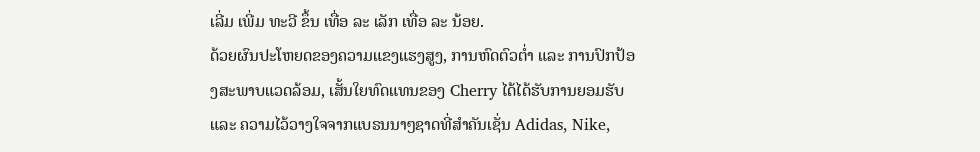ເລີ່ມ ເພີ່ມ ທະວີ ຂຶ້ນ ເທື່ອ ລະ ເລັກ ເທື່ອ ລະ ນ້ອຍ.
ດ້ວຍຜົນປະໂຫຍດຂອງຄວາມແຂງແຮງສູງ, ການຫົດຕົວຕໍ່າ ແລະ ການປົກປ້ອງສະພາບແວດລ້ອມ, ເສັ້ນໃຍທົດແທນຂອງ Cherry ໄດ້ໄດ້ຮັບການຍອມຮັບ ແລະ ຄວາມໄວ້ວາງໃຈຈາກແບຣນນາໆຊາດທີ່ສໍາຄັນເຊັ່ນ Adidas, Nike,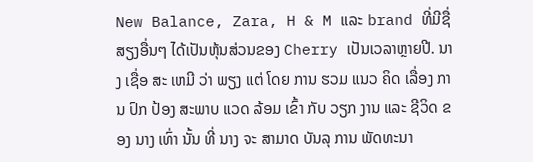New Balance, Zara, H & M ແລະ brand ທີ່ມີຊື່ສຽງອື່ນໆ ໄດ້ເປັນຫຸ້ນສ່ວນຂອງ Cherry ເປັນເວລາຫຼາຍປີ. ນາງ ເຊື່ອ ສະ ເຫມີ ວ່າ ພຽງ ແຕ່ ໂດຍ ການ ຮວມ ແນວ ຄິດ ເລື່ອງ ການ ປົກ ປ້ອງ ສະພາບ ແວດ ລ້ອມ ເຂົ້າ ກັບ ວຽກ ງານ ແລະ ຊີວິດ ຂອງ ນາງ ເທົ່າ ນັ້ນ ທີ່ ນາງ ຈະ ສາມາດ ບັນລຸ ການ ພັດທະນາ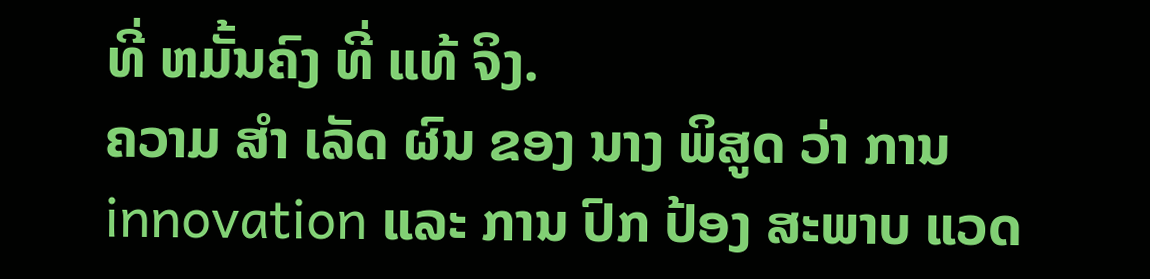ທີ່ ຫມັ້ນຄົງ ທີ່ ແທ້ ຈິງ.
ຄວາມ ສໍາ ເລັດ ຜົນ ຂອງ ນາງ ພິສູດ ວ່າ ການ innovation ແລະ ການ ປົກ ປ້ອງ ສະພາບ ແວດ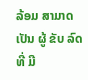ລ້ອມ ສາມາດ ເປັນ ຜູ້ ຂັບ ລົດ ທີ່ ມີ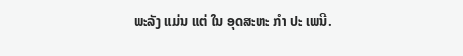ພະລັງ ແມ່ນ ແຕ່ ໃນ ອຸດສະຫະ ກໍາ ປະ ເພນີ.